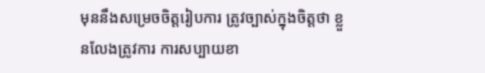មុននឹងសម្រេចចិត្តរៀបការ ត្រូវច្បាស់ក្នុងចិត្តថា ខ្លួនលែងត្រូវការ ការសប្បាយខា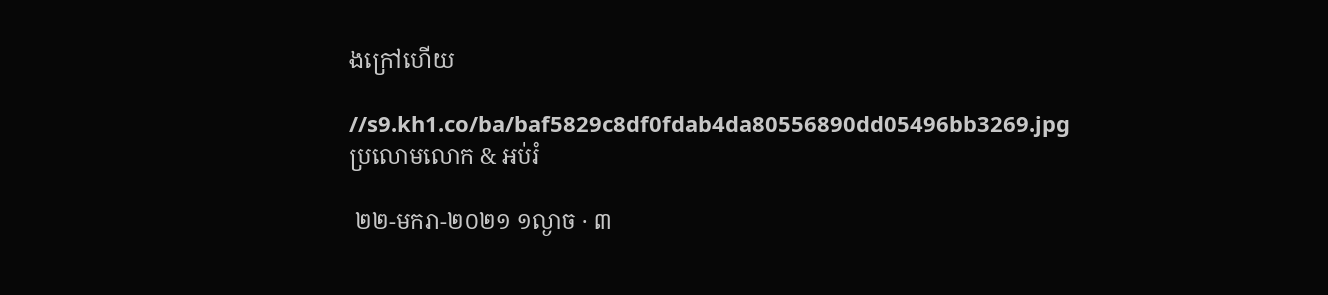ងក្រៅហើយ

//s9.kh1.co/ba/baf5829c8df0fdab4da80556890dd05496bb3269.jpg
ប្រលោមលោក & អប់រំ

 ២២-មករា-២០២១ ១ល្ងាច · ៣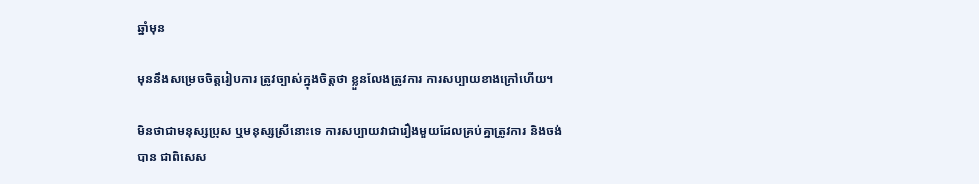ឆ្នាំមុន

មុននឹងសម្រេចចិត្តរៀបការ ត្រូវច្បាស់ក្នុងចិត្តថា ខ្លួនលែងត្រូវការ ការសប្បាយខាងក្រៅហើយ។

មិនថាជាមនុស្សប្រុស ឬមនុស្សស្រីនោះទេ ការសប្បាយវាជារឿងមួយដែលគ្រប់គ្នាត្រូវការ និងចង់បាន ជាពិសេស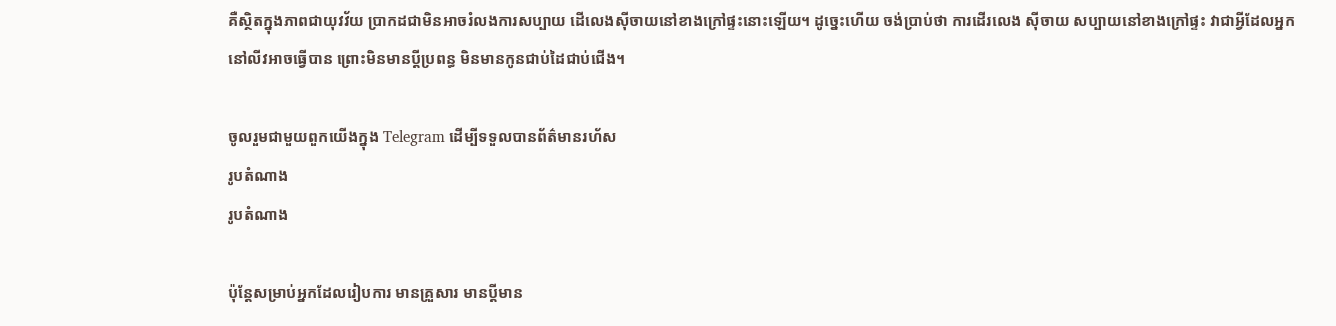គឺស្ថិតក្នុងភាពជាយុវវ័យ ប្រាកដជាមិនអាចរំលងការសប្បាយ ដើលេងស៊ីចាយនៅខាងក្រៅផ្ទះនោះឡើយ។ ដូច្នេះហើយ ចង់ប្រាប់ថា ការដើរលេង ស៊ីចាយ សប្បាយនៅខាងក្រៅផ្ទះ វាជាអ្វីដែលអ្នកនៅលីវអាចធ្វើបាន ព្រោះមិនមានប្ដីប្រពន្ធ មិនមានកូនជាប់ដៃជាប់ជើង។

ចូលរួមជាមួយពួកយើងក្នុង Telegram ដើម្បីទទួលបានព័ត៌មានរហ័ស
រូបតំណាង
រូបតំណាង

ប៉ុន្តែសម្រាប់អ្នកដែលរៀបការ មានគ្រួសារ មានប្ដីមាន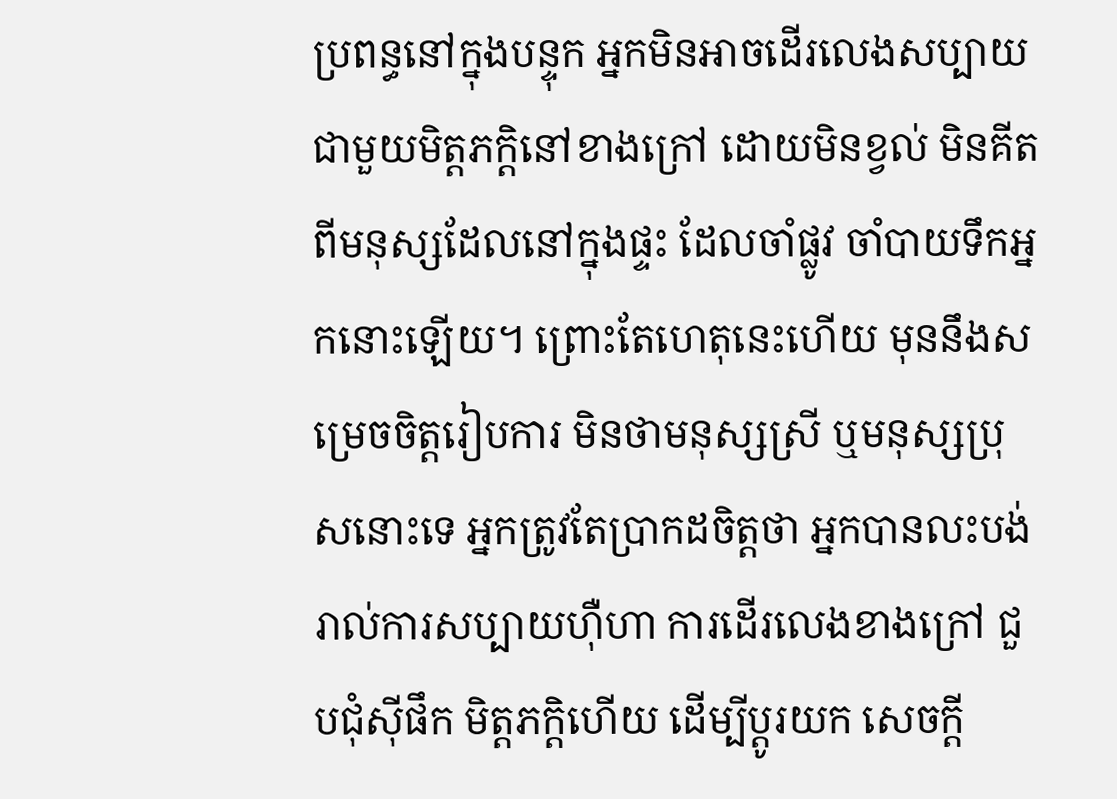ប្រពន្ធនៅក្នុងបន្ទុក អ្នកមិនអាចដើរលេងសប្បាយជាមួយមិត្តភក្តិនៅខាងក្រៅ ដោយមិនខ្វល់ មិនគីតពីមនុស្សដែលនៅក្នុងផ្ទះ ដែលចាំផ្លូវ ចាំបាយទឹកអ្នកនោះឡើយ។ ព្រោះតែហេតុនេះហើយ មុននឹងសម្រេចចិត្តរៀបការ មិនថាមនុស្សស្រី ឬមនុស្សប្រុសនោះទេ អ្នកត្រូវតែប្រាកដចិត្តថា អ្នកបានលះបង់រាល់ការសប្បាយហ៊ឺហា ការដើរលេងខាងក្រៅ ជួបជុំស៊ីផឹក មិត្តភក្តិហើយ ដើម្បីប្ដូរយក សេចក្ដី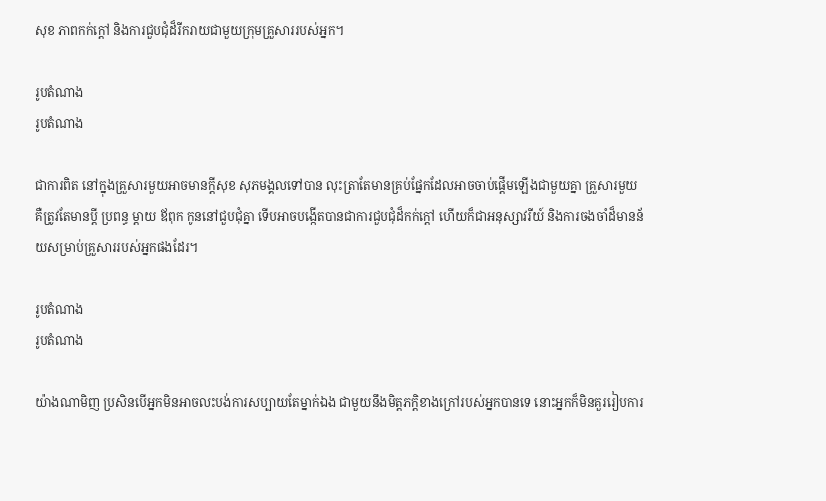សុខ ភាពកក់ក្ដៅ និងការជួបជុំដ៏រីករាយជាមួយក្រុមគ្រួសាររបស់អ្នក។

រូបតំណាង
រូបតំណាង

ជាការពិត នៅក្នុងគ្រួសារមួយអាចមានក្ដីសុខ សុភមង្គលទៅបាន លុះត្រាតែមានគ្រប់ផ្នែកដែលអាចចាប់ផ្ដើមឡើងជាមួយគ្នា គ្រួសារមួយ គឺត្រូវតែមានប្ដី ប្រពន្ធ ម្ដាយ ឪពុក កូននៅជួបជុំគ្នា ទើបអាចបង្កើតបានជាការជួបជុំដ៏កក់ក្ដៅ ហើយក៏ជាអនុស្សាវរីយ៍ និងការចងចាំដ៏មានន័យសម្រាប់គ្រួសាររបស់អ្នកផងដែរ។

រូបតំណាង
រូបតំណាង

យ៉ាងណាមិញ ប្រសិនបើអ្នកមិនអាចលះបង់ការសប្បាយតែម្នាក់ឯង ជាមួយនឹងមិត្តភក្តិខាងក្រៅរបស់អ្នកបានទេ នោះអ្នកក៏មិនគួររៀបការ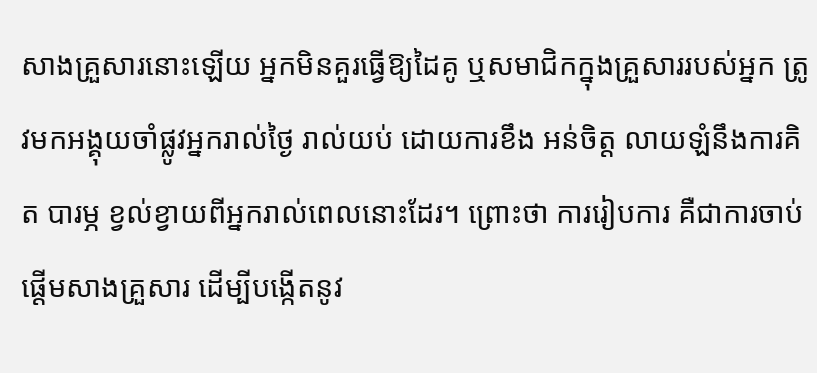សាងគ្រួសារនោះឡើយ អ្នកមិនគួរធ្វើឱ្យដៃគូ ឬសមាជិកក្នុងគ្រួសាររបស់អ្នក ត្រូវមកអង្គុយចាំផ្លូវអ្នករាល់ថ្ងៃ រាល់យប់ ដោយការខឹង អន់ចិត្ត លាយឡំនឹងការគិត បារម្ភ ខ្វល់ខ្វាយពីអ្នករាល់ពេលនោះដែរ។ ព្រោះថា ការរៀបការ គឺជាការចាប់ផ្ដើមសាងគ្រួសារ ដើម្បីបង្កើតនូវ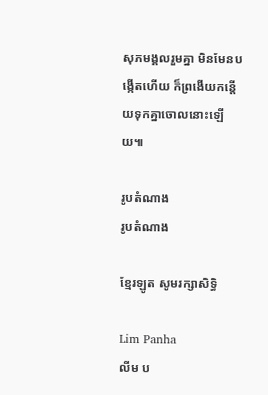សុភមង្គលរួមគ្នា មិនមែនបង្កើតហើយ ក៏ព្រងើយកន្តើយទុកគ្នាចោលនោះឡើយ៕

រូបតំណាង
រូបតំណាង

ខ្មែរឡូត សូមរក្សាសិទ្ធិ

Lim Panha
លីម ប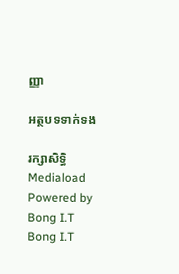ញ្ញា

អត្ថបទទាក់ទង

រក្សាសិទ្ធិ Mediaload
Powered by Bong I.T Bong I.T